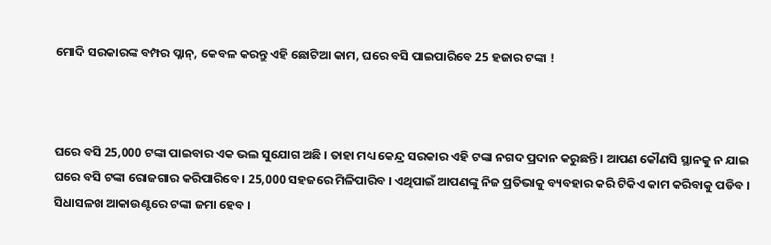ମୋଦି ସରକାରଙ୍କ ବମ୍ପର ପ୍ଳାନ୍‌, କେବଳ କରନ୍ତୁ ଏହି ଛୋଟିଆ କାମ, ଘରେ ବସି ପାଇପାରିବେ 25 ହଜାର ଟଙ୍କା !



ଘରେ ବସି 25,000 ଟଙ୍କା ପାଇବାର ଏକ ଭଲ ସୁଯୋଗ ଅଛି । ତାହା ମଧ୍ୟ କେନ୍ଦ୍ର ସରକାର ଏହି ଟଙ୍କା ନଗଦ ପ୍ରଦାନ କରୁଛନ୍ତି । ଆପଣ କୌଣସି ସ୍ଥାନକୁ ନ ଯାଇ ଘରେ ବସି ଟଙ୍କା ରୋଜଗାର କରିପାରିବେ । 25,000 ସହଜରେ ମିଳିପାରିବ । ଏଥିପାଇଁ ଆପଣଙ୍କୁ ନିଜ ପ୍ରତିଭାକୁ ବ୍ୟବହାର କରି ଟିକିଏ କାମ କରିବାକୁ ପଡିବ । ସିଧାସଳଖ ଆକାଉଣ୍ଟରେ ଟଙ୍କା ଜମା ହେବ ।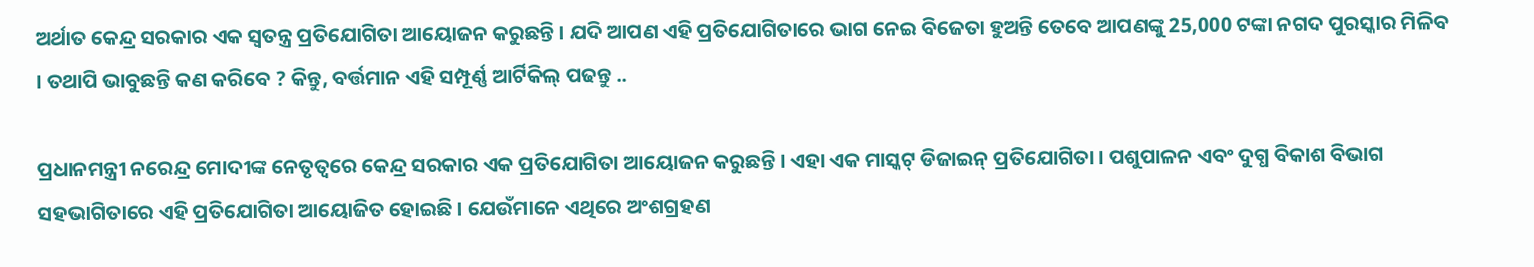ଅର୍ଥାତ କେନ୍ଦ୍ର ସରକାର ଏକ ସ୍ୱତନ୍ତ୍ର ପ୍ରତିଯୋଗିତା ଆୟୋଜନ କରୁଛନ୍ତି । ଯଦି ଆପଣ ଏହି ପ୍ରତିଯୋଗିତାରେ ଭାଗ ନେଇ ବିଜେତା ହୁଅନ୍ତି ତେବେ ଆପଣଙ୍କୁ 25,000 ଟଙ୍କା ନଗଦ ପୁରସ୍କାର ମିଳିବ । ତଥାପି ଭାବୁଛନ୍ତି କଣ କରିବେ ? କିନ୍ତୁ, ବର୍ତ୍ତମାନ ଏହି ସମ୍ପୂର୍ଣ୍ଣ ଆର୍ଟିକିଲ୍ ପଢନ୍ତୁ ..

ପ୍ରଧାନମନ୍ତ୍ରୀ ନରେନ୍ଦ୍ର ମୋଦୀଙ୍କ ନେତୃତ୍ୱରେ କେନ୍ଦ୍ର ସରକାର ଏକ ପ୍ରତିଯୋଗିତା ଆୟୋଜନ କରୁଛନ୍ତି । ଏହା ଏକ ମାସ୍କଟ୍ ଡିଜାଇନ୍ ପ୍ରତିଯୋଗିତା । ପଶୁପାଳନ ଏବଂ ଦୁଗ୍ଧ ବିକାଶ ବିଭାଗ ସହଭାଗିତାରେ ଏହି ପ୍ରତିଯୋଗିତା ଆୟୋଜିତ ହୋଇଛି । ଯେଉଁମାନେ ଏଥିରେ ଅଂଶଗ୍ରହଣ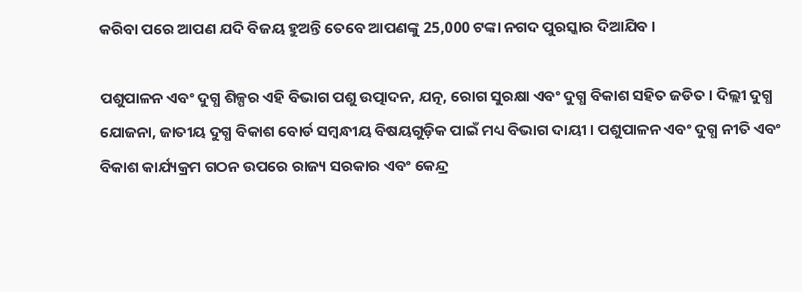କରିବା ପରେ ଆପଣ ଯଦି ବିଜୟ ହୁଅନ୍ତି ତେବେ ଆପଣଙ୍କୁ 25,000 ଟଙ୍କା ନଗଦ ପୁରସ୍କାର ଦିଆଯିବ ।

ପଶୁପାଳନ ଏବଂ ଦୁଗ୍ଧ ଶିଳ୍ପର ଏହି ବିଭାଗ ପଶୁ ଉତ୍ପାଦନ, ଯତ୍ନ, ରୋଗ ସୁରକ୍ଷା ଏବଂ ଦୁଗ୍ଧ ବିକାଶ ସହିତ ଜଡିତ । ଦିଲ୍ଲୀ ଦୁଗ୍ଧ ଯୋଜନା, ଜାତୀୟ ଦୁଗ୍ଧ ବିକାଶ ବୋର୍ଡ ସମ୍ବନ୍ଧୀୟ ବିଷୟଗୁଡ଼ିକ ପାଇଁ ମଧ୍ୟ ବିଭାଗ ଦାୟୀ । ପଶୁପାଳନ ଏବଂ ଦୁଗ୍ଧ ନୀତି ଏବଂ ବିକାଶ କାର୍ଯ୍ୟକ୍ରମ ଗଠନ ଉପରେ ରାଜ୍ୟ ସରକାର ଏବଂ କେନ୍ଦ୍ର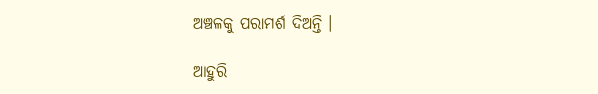ଅଞ୍ଚଳକୁ ପରାମର୍ଶ ଦିଅନ୍ତି ।

ଆହୁରି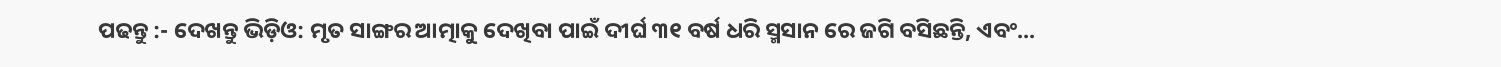ପଢନ୍ତୁ :- ଦେଖନ୍ତୁ ଭିଡ଼ିଓ: ମୃତ ସାଙ୍ଗର ଆତ୍ମାକୁ ଦେଖିବା ପାଇଁ ଦୀର୍ଘ ୩୧ ବର୍ଷ ଧରି ସ୍ମସାନ ରେ ଜଗି ବସିଛନ୍ତି, ଏବଂ...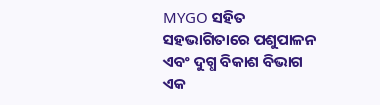MYGO ସହିତ ସହଭାଗିତାରେ ପଶୁପାଳନ ଏବଂ ଦୁଗ୍ଧ ବିକାଶ ବିଭାଗ ଏକ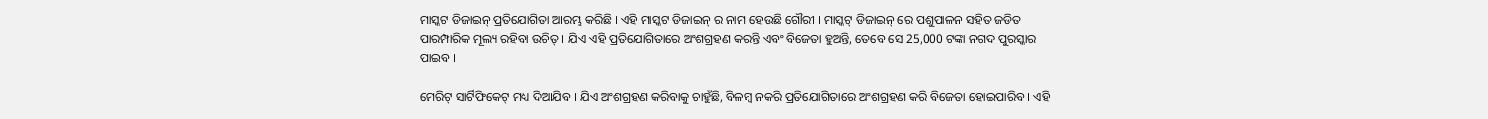ମାସ୍କଟ ଡିଜାଇନ୍ ପ୍ରତିଯୋଗିତା ଆରମ୍ଭ କରିଛି । ଏହି ମାସ୍କଟ ଡିଜାଇନ୍ ର ନାମ ହେଉଛି ଗୌରୀ । ମାସ୍କଟ୍ ଡିଜାଇନ୍ ରେ ପଶୁପାଳନ ସହିତ ଜଡିତ ପାରମ୍ପାରିକ ମୂଲ୍ୟ ରହିବା ଉଚିତ୍ । ଯିଏ ଏହି ପ୍ରତିଯୋଗିତାରେ ଅଂଶଗ୍ରହଣ କରନ୍ତି ଏବଂ ବିଜେତା ହୁଅନ୍ତି, ତେବେ ସେ 25,000 ଟଙ୍କା ନଗଦ ପୁରସ୍କାର ପାଇବ ।

ମେରିଟ୍ ସାର୍ଟିଫିକେଟ୍ ମଧ୍ୟ ଦିଆଯିବ । ଯିଏ ଅଂଶଗ୍ରହଣ କରିବାକୁ ଚାହୁଁଛି, ବିଳମ୍ବ ନକରି ପ୍ରତିଯୋଗିତାରେ ଅଂଶଗ୍ରହଣ କରି ବିଜେତା ହୋଇପାରିବ । ଏହି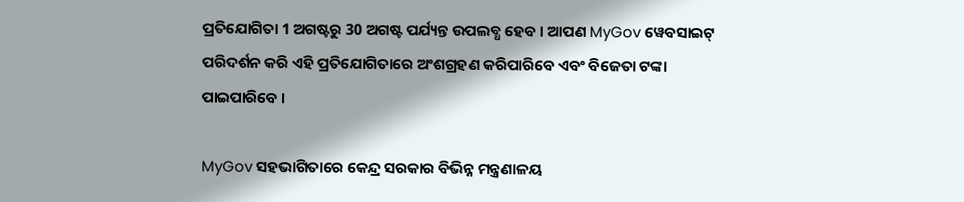ପ୍ରତିଯୋଗିତା 1 ଅଗଷ୍ଟରୁ 30 ଅଗଷ୍ଟ ପର୍ଯ୍ୟନ୍ତ ଉପଲବ୍ଧ ହେବ । ଆପଣ MyGov ୱେବସାଇଟ୍ ପରିଦର୍ଶନ କରି ଏହି ପ୍ରତିଯୋଗିତାରେ ଅଂଶଗ୍ରହଣ କରିପାରିବେ ଏବଂ ବିଜେତା ଟଙ୍କା ପାଇପାରିବେ ।

MyGov ସହଭାଗିତାରେ କେନ୍ଦ୍ର ସରକାର ବିଭିନ୍ନ ମନ୍ତ୍ରଣାଳୟ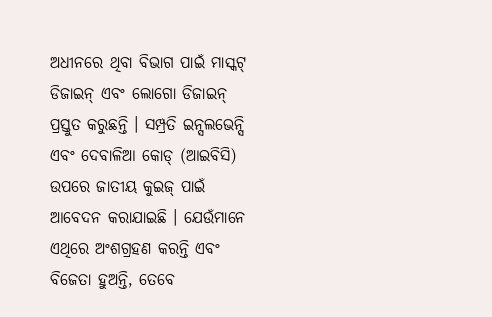ଅଧୀନରେ ଥିବା ବିଭାଗ ପାଇଁ ମାସ୍କଟ୍ ଡିଜାଇନ୍ ଏବଂ ଲୋଗୋ ଡିଜାଇନ୍ ପ୍ରସ୍ତୁତ କରୁଛନ୍ତି । ସମ୍ପ୍ରତି ଇନ୍ସଲଭେନ୍ସି ଏବଂ ଦେବାଳିଆ କୋଡ୍ (ଆଇବିସି) ଉପରେ ଜାତୀୟ କୁଇଜ୍ ପାଇଁ ଆବେଦନ କରାଯାଇଛି । ଯେଉଁମାନେ ଏଥିରେ ଅଂଶଗ୍ରହଣ କରନ୍ତି ଏବଂ ବିଜେତା ହୁଅନ୍ତି, ତେବେ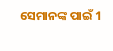ସେମାନଙ୍କ ପାଇଁ 1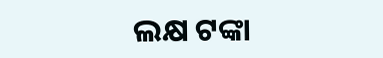ଲକ୍ଷ ଟଙ୍କା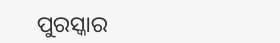ପୁରସ୍କାର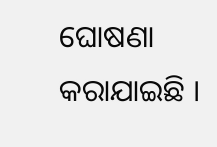ଘୋଷଣା କରାଯାଇଛି ।